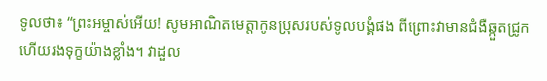ទូលថា៖ “ព្រះអម្ចាស់អើយ! សូមអាណិតមេត្តាកូនប្រុសរបស់ទូលបង្គំផង ពីព្រោះវាមានជំងឺឆ្កួតជ្រូក ហើយរងទុក្ខយ៉ាងខ្លាំង។ វាដួល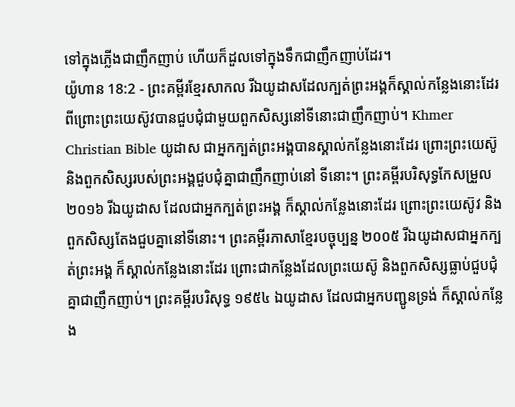ទៅក្នុងភ្លើងជាញឹកញាប់ ហើយក៏ដួលទៅក្នុងទឹកជាញឹកញាប់ដែរ។
យ៉ូហាន 18:2 - ព្រះគម្ពីរខ្មែរសាកល រីឯយូដាសដែលក្បត់ព្រះអង្គក៏ស្គាល់កន្លែងនោះដែរ ពីព្រោះព្រះយេស៊ូវបានជួបជុំជាមួយពួកសិស្សនៅទីនោះជាញឹកញាប់។ Khmer Christian Bible យូដាស ជាអ្នកក្បត់ព្រះអង្គបានស្គាល់កន្លែងនោះដែរ ព្រោះព្រះយេស៊ូ និងពួកសិស្សរបស់ព្រះអង្គជួបជុំគ្នាជាញឹកញាប់នៅ ទីនោះ។ ព្រះគម្ពីរបរិសុទ្ធកែសម្រួល ២០១៦ រីឯយូដាស ដែលជាអ្នកក្បត់ព្រះអង្គ ក៏ស្គាល់កន្លែងនោះដែរ ព្រោះព្រះយេស៊ូវ និងពួកសិស្សតែងជួបគ្នានៅទីនោះ។ ព្រះគម្ពីរភាសាខ្មែរបច្ចុប្បន្ន ២០០៥ រីឯយូដាសជាអ្នកក្បត់ព្រះអង្គ ក៏ស្គាល់កន្លែងនោះដែរ ព្រោះជាកន្លែងដែលព្រះយេស៊ូ និងពួកសិស្សធ្លាប់ជួបជុំគ្នាជាញឹកញាប់។ ព្រះគម្ពីរបរិសុទ្ធ ១៩៥៤ ឯយូដាស ដែលជាអ្នកបញ្ជូនទ្រង់ ក៏ស្គាល់កន្លែង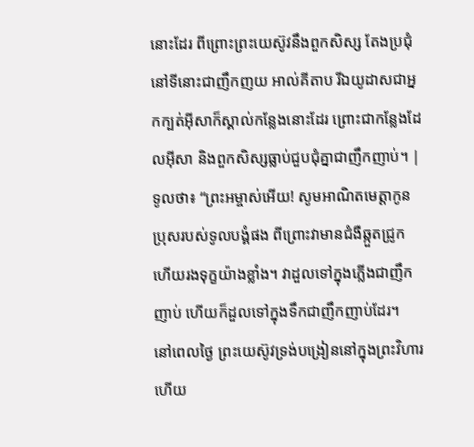នោះដែរ ពីព្រោះព្រះយេស៊ូវនឹងពួកសិស្ស តែងប្រជុំនៅទីនោះជាញឹកញយ អាល់គីតាប រីឯយូដាសជាអ្នកក្បត់អ៊ីសាក៏ស្គាល់កន្លែងនោះដែរ ព្រោះជាកន្លែងដែលអ៊ីសា និងពួកសិស្សធ្លាប់ជួបជុំគ្នាជាញឹកញាប់។ |
ទូលថា៖ “ព្រះអម្ចាស់អើយ! សូមអាណិតមេត្តាកូនប្រុសរបស់ទូលបង្គំផង ពីព្រោះវាមានជំងឺឆ្កួតជ្រូក ហើយរងទុក្ខយ៉ាងខ្លាំង។ វាដួលទៅក្នុងភ្លើងជាញឹកញាប់ ហើយក៏ដួលទៅក្នុងទឹកជាញឹកញាប់ដែរ។
នៅពេលថ្ងៃ ព្រះយេស៊ូវទ្រង់បង្រៀននៅក្នុងព្រះវិហារ ហើយ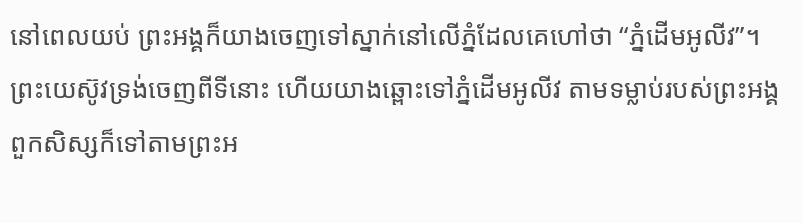នៅពេលយប់ ព្រះអង្គក៏យាងចេញទៅស្នាក់នៅលើភ្នំដែលគេហៅថា “ភ្នំដើមអូលីវ”។
ព្រះយេស៊ូវទ្រង់ចេញពីទីនោះ ហើយយាងឆ្ពោះទៅភ្នំដើមអូលីវ តាមទម្លាប់របស់ព្រះអង្គ ពួកសិស្សក៏ទៅតាមព្រះអ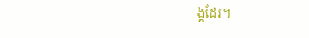ង្គដែរ។